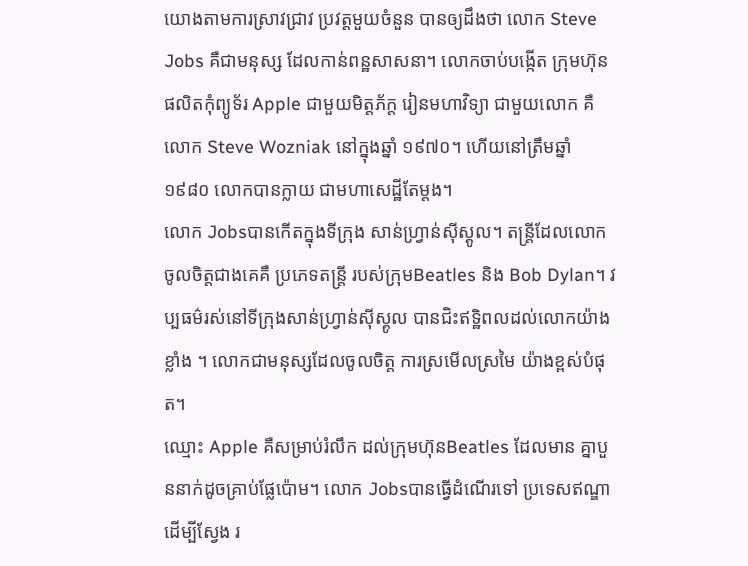យោងតាមការស្រាវជ្រាវ ប្រវត្តមួយចំនួន បានឲ្យដឹងថា លោក Steve Jobs គឺជាមនុស្ស ដែលកាន់ពន្ឋសាសនា។ លោកចាប់បង្កើត ក្រុមហ៊ុនផលិតកុំព្យូទ័រ Apple ជាមួយមិត្តភ័ក្ត រៀនមហាវិទ្យា ជាមួយលោក គឺលោក Steve Wozniak នៅក្នុងឆ្នាំ ១៩៧០។ ហើយនៅត្រឹមឆ្នាំ ១៩៨០ លោកបានក្លាយ ជាមហាសេដ្ឋីតែម្តង។
លោក Jobsបានកើតក្នុងទីក្រុង សាន់ហ្វ្រាន់ស៊ីស្គូល។ តន្ត្រីដែលលោកចូលចិត្តជាងគេគឺ ប្រភេទតន្ត្រី របស់ក្រុមBeatles និង Bob Dylan។ វប្បធម៌រស់នៅទីក្រុងសាន់ហ្វ្រាន់ស៊ីស្គូល បានជិះឥទ្ឋិពលដល់លោកយ៉ាងខ្លាំង ។ លោកជាមនុស្សដែលចូលចិត្ត ការស្រមើលស្រមៃ យ៉ាងខ្ពស់បំផុត។
ឈ្មោះ Apple គឺសម្រាប់រំលឹក ដល់ក្រុមហ៊ុនBeatles ដែលមាន គ្នាបួននាក់ដូចគ្រាប់ផ្លែប៉ោម។ លោក Jobsបានធ្វើដំណើរទៅ ប្រទេសឥណ្ឌា ដើម្បីស្វែង រ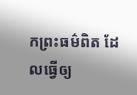កព្រះធម៌ពិត ដែលធ្វើឲ្យ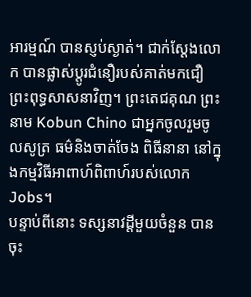អារម្មណ៍ បានស្ញប់ស្ងាត់។ ជាក់ស្តែងលោក បានផ្លាស់ប្តូរជំនឿរបស់គាត់មកជឿ ព្រះពុទ្ធសាសនាវិញ។ ព្រះតេជគុណ ព្រះនាម Kobun Chino ជាអ្នកចូលរួមចូលសូត្រ ធម៌និងចាត់ចែង ពិធីនានា នៅក្នុងកម្មវិធីអាពាហ៍ពិពាហ៍របស់លោក Jobs។
បន្ទាប់ពីនោះ ទស្សនាវដ្ដីមួយចំនួន បានចុះ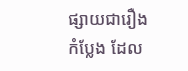ផ្សាយជារឿងកំប្លែង ដែល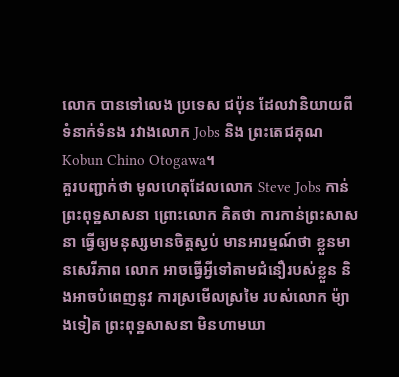លោក បានទៅលេង ប្រទេស ជប៉ុន ដែលវានិយាយពីទំនាក់ទំនង រវាងលោក Jobs និង ព្រះតេជគុណ Kobun Chino Otogawa។
គួរបញ្ជាក់ថា មូលហេតុដែលលោក Steve Jobs កាន់ព្រះពុទ្ឋសាសនា ព្រោះលោក គិតថា ការកាន់ព្រះសាសនា ធ្វើឲ្យមនុស្សមានចិត្តស្ងប់ មានអារម្មណ៍ថា ខ្លួនមានសេរីភាព លោក អាចធ្វើអ្វីទៅតាមជំនឿរបស់ខ្លួន និងអាចបំពេញនូវ ការស្រមើលស្រមៃ របស់លោក ម៉្យាងទៀត ព្រះពុទ្ឋសាសនា មិនហាមឃា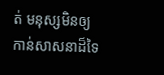ត់ មនុស្សមិនឲ្យ កាន់សាសនាដ៏ទៃ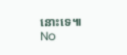នោះទេ៕
No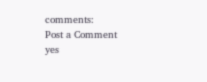comments:
Post a Comment
yes